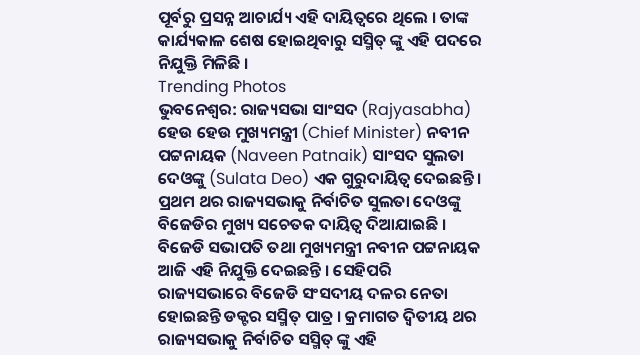ପୂର୍ବରୁ ପ୍ରସନ୍ନ ଆଚାର୍ଯ୍ୟ ଏହି ଦାୟିତ୍ୱରେ ଥିଲେ । ତାଙ୍କ କାର୍ଯ୍ୟକାଳ ଶେଷ ହୋଇଥିବାରୁ ସସ୍ମିତ୍ ଙ୍କୁ ଏହି ପଦରେ ନିଯୁକ୍ତି ମିଳିଛି ।
Trending Photos
ଭୁବନେଶ୍ୱର: ରାଜ୍ୟସଭା ସାଂସଦ (Rajyasabha) ହେଉ ହେଉ ମୁଖ୍ୟମନ୍ତ୍ରୀ (Chief Minister) ନବୀନ ପଟ୍ଟନାୟକ (Naveen Patnaik) ସାଂସଦ ସୁଲତା ଦେଓଙ୍କୁ (Sulata Deo) ଏକ ଗୁରୁଦାୟିତ୍ୱ ଦେଇଛନ୍ତି। ପ୍ରଥମ ଥର ରାଜ୍ୟସଭାକୁ ନିର୍ବାଚିତ ସୁଲତା ଦେଓଙ୍କୁ ବିଜେଡିର ମୁଖ୍ୟ ସଚେତକ ଦାୟିତ୍ୱ ଦିଆଯାଇଛି । ବିଜେଡି ସଭାପତି ତଥା ମୁଖ୍ୟମନ୍ତ୍ରୀ ନବୀନ ପଟ୍ଟନାୟକ ଆଜି ଏହି ନିଯୁକ୍ତି ଦେଇଛନ୍ତି । ସେହିପରି ରାଜ୍ୟସଭାରେ ବିଜେଡି ସଂସଦୀୟ ଦଳର ନେତା ହୋଇଛନ୍ତି ଡକ୍ଟର ସସ୍ମିତ୍ ପାତ୍ର । କ୍ରମାଗତ ଦ୍ୱିତୀୟ ଥର ରାଜ୍ୟସଭାକୁ ନିର୍ବାଚିତ ସସ୍ମିତ୍ ଙ୍କୁ ଏହି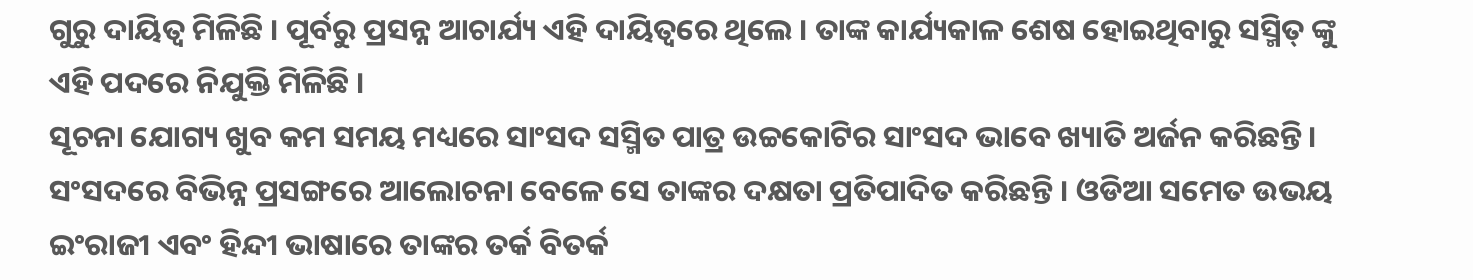ଗୁରୁ ଦାୟିତ୍ୱ ମିଳିଛି । ପୂର୍ବରୁ ପ୍ରସନ୍ନ ଆଚାର୍ଯ୍ୟ ଏହି ଦାୟିତ୍ୱରେ ଥିଲେ । ତାଙ୍କ କାର୍ଯ୍ୟକାଳ ଶେଷ ହୋଇଥିବାରୁ ସସ୍ମିତ୍ ଙ୍କୁ ଏହି ପଦରେ ନିଯୁକ୍ତି ମିଳିଛି ।
ସୂଚନା ଯୋଗ୍ୟ ଖୁବ କମ ସମୟ ମଧ୍ୟରେ ସାଂସଦ ସସ୍ମିତ ପାତ୍ର ଉଚ୍ଚକୋଟିର ସାଂସଦ ଭାବେ ଖ୍ୟାତି ଅର୍ଜନ କରିଛନ୍ତି। ସଂସଦରେ ବିଭିନ୍ନ ପ୍ରସଙ୍ଗରେ ଆଲୋଚନା ବେଳେ ସେ ତାଙ୍କର ଦକ୍ଷତା ପ୍ରତିପାଦିତ କରିଛନ୍ତି । ଓଡିଆ ସମେତ ଉଭୟ ଇଂରାଜୀ ଏବଂ ହିନ୍ଦୀ ଭାଷାରେ ତାଙ୍କର ତର୍କ ବିତର୍କ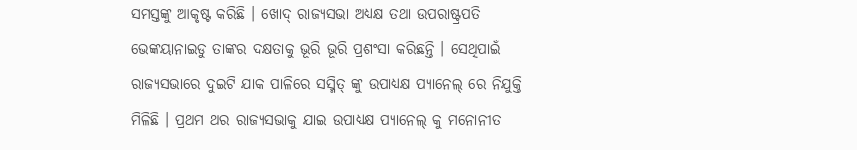ସମସ୍ତଙ୍କୁ ଆକୃଷ୍ଟ କରିଛି । ଖୋଦ୍ ରାଜ୍ୟସଭା ଅଧ୍ୟକ୍ଷ ତଥା ଉପରାଷ୍ଟ୍ରପତି ଭେଙ୍କୟାନାଇଡୁ ତାଙ୍କର ଦକ୍ଷତାକୁ ଭୂରି ଭୂରି ପ୍ରଶଂସା କରିଛନ୍ତି । ସେଥିପାଇଁ ରାଜ୍ୟସଭାରେ ଦୁଇଟି ଯାକ ପାଳିରେ ସସ୍ମିତ୍ ଙ୍କୁ ଉପାଧ୍ୟକ୍ଷ ପ୍ୟାନେଲ୍ ରେ ନିଯୁକ୍ତି ମିଳିଛି । ପ୍ରଥମ ଥର ରାଜ୍ୟସଭାକୁ ଯାଇ ଉପାଧ୍ୟକ୍ଷ ପ୍ୟାନେଲ୍ କୁ ମନୋନୀତ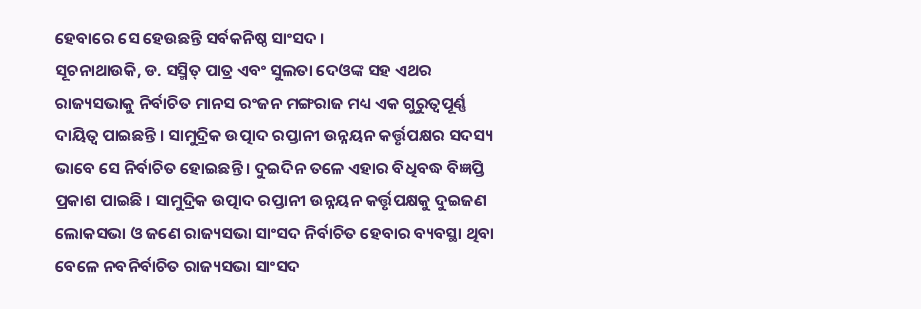ହେବାରେ ସେ ହେଉଛନ୍ତି ସର୍ବକନିଷ୍ଠ ସାଂସଦ ।
ସୂଚନାଥାଉକି, ଡ. ସସ୍ମିତ୍ ପାତ୍ର ଏବଂ ସୁଲତା ଦେଓଙ୍କ ସହ ଏଥର ରାଜ୍ୟସଭାକୁ ନିର୍ବାଚିତ ମାନସ ରଂଜନ ମଙ୍ଗରାଜ ମଧ୍ୟ ଏକ ଗୁରୁତ୍ୱପୂର୍ଣ୍ଣ ଦାୟିତ୍ୱ ପାଇଛନ୍ତି । ସାମୁଦ୍ରିକ ଉତ୍ପାଦ ରପ୍ତାନୀ ଉନ୍ନୟନ କର୍ତ୍ତୃପକ୍ଷର ସଦସ୍ୟ ଭାବେ ସେ ନିର୍ବାଚିତ ହୋଇଛନ୍ତି । ଦୁଇଦିନ ତଳେ ଏହାର ବିଧିବଦ୍ଧ ବିଜ୍ଞପ୍ତି ପ୍ରକାଶ ପାଇଛି । ସାମୁଦ୍ରିକ ଉତ୍ପାଦ ରପ୍ତାନୀ ଉନ୍ନୟନ କର୍ତ୍ତୃପକ୍ଷକୁ ଦୁଇଜଣ ଲୋକସଭା ଓ ଜଣେ ରାଜ୍ୟସଭା ସାଂସଦ ନିର୍ବାଚିତ ହେବାର ବ୍ୟବସ୍ଥା ଥିବା ବେଳେ ନବନିର୍ବାଚିତ ରାଜ୍ୟସଭା ସାଂସଦ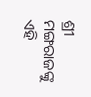ଶ୍ରୀ ମଙ୍ଗରାଜଙ୍କୁ ଏହି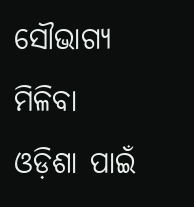ସୌଭାଗ୍ୟ ମିଳିବା ଓଡ଼ିଶା ପାଇଁ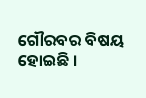ଗୌରବର ବିଷୟ ହୋଇଛି ।